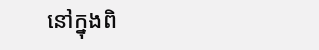នៅក្នុងពិ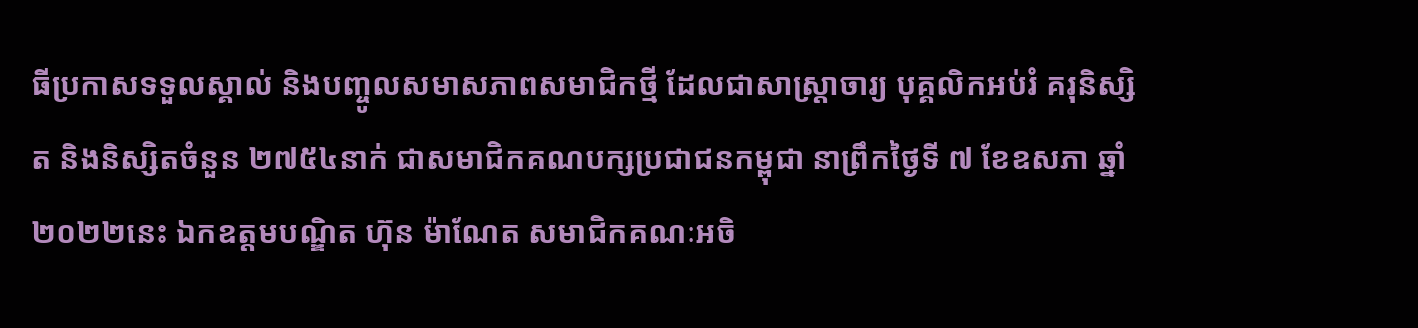ធីប្រកាសទទួលស្គាល់ និងបញ្ចូលសមាសភាពសមាជិកថ្មី ដែលជាសាស្រ្តាចារ្យ បុគ្គលិកអប់រំ គរុនិស្សិត និងនិស្សិតចំនួន ២៧៥៤នាក់ ជាសមាជិកគណបក្សប្រជាជនកម្ពុជា នាព្រឹកថ្ងៃទី ៧ ខែឧសភា ឆ្នាំ ២០២២នេះ ឯកឧត្តមបណ្ឌិត ហ៊ុន ម៉ាណែត សមាជិកគណៈអចិ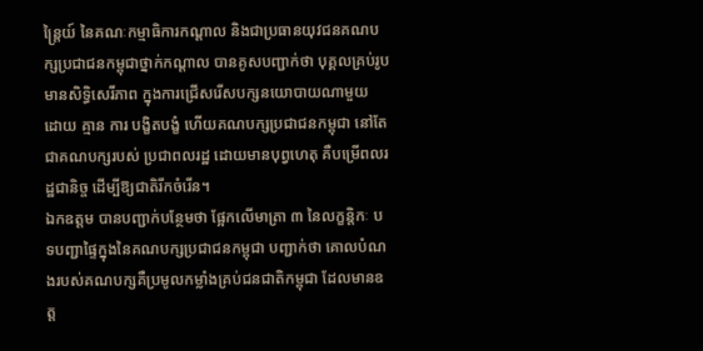ន្រ្តៃយ៍ នៃគណៈកម្មាធិការកណ្ដាល និងជាប្រធានយុវជនគណបក្សប្រជាជនកម្ពុជាថ្នាក់កណ្ដាល បានគូសបញ្ជាក់ថា បុគ្គលគ្រប់រូបមានសិទ្ធិសេរីភាព ក្នុងការជ្រើសរើសបក្សនយោបាយណាមួយ ដោយ គ្មាន ការ បង្ខិតបង្ខំ ហើយគណបក្សប្រជាជនកម្ពុជា នៅតែជាគណបក្សរបស់ ប្រជាពលរដ្ឋ ដោយមានបុព្វហេតុ គឺបម្រើពលរដ្ឋជានិច្ច ដើម្បីឱ្យជាតិរីកចំរើន។
ឯកឧត្តម បានបញ្ជាក់បន្ថែមថា ផ្អែកលើមាត្រា ៣ នៃលក្ខន្តិកៈ បទបញ្ជាផ្ទៃក្នុងនៃគណបក្សប្រជាជនកម្ពុជា បញ្ជាក់ថា គោលបំណងរបស់គណបក្សគឺប្រមូលកម្លាំងគ្រប់ជនជាតិកម្ពុជា ដែលមានឧត្ត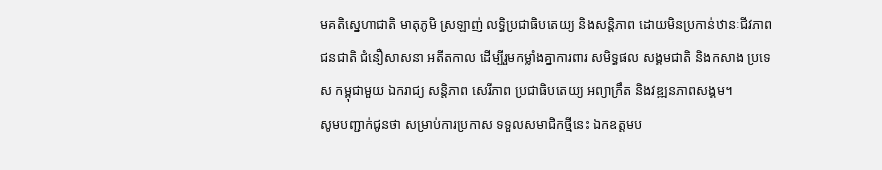មគតិស្នេហាជាតិ មាតុភូមិ ស្រឡាញ់ លទ្ធិប្រជាធិបតេយ្យ និងសន្តិភាព ដោយមិនប្រកាន់ឋានៈជីវភាព ជនជាតិ ជំនឿសាសនា អតីតកាល ដើម្បីរួមកម្លាំងគ្នាការពារ សមិទ្ធផល សង្គមជាតិ និងកសាង ប្រទេស កម្ពុជាមួយ ឯករាជ្យ សន្តិភាព សេរីភាព ប្រជាធិបតេយ្យ អព្យាក្រឹត និងវឌ្ឍនភាពសង្គម។
សូមបញ្ជាក់ជូនថា សម្រាប់ការប្រកាស ទទួលសមាជិកថ្មីនេះ ឯកឧត្តមប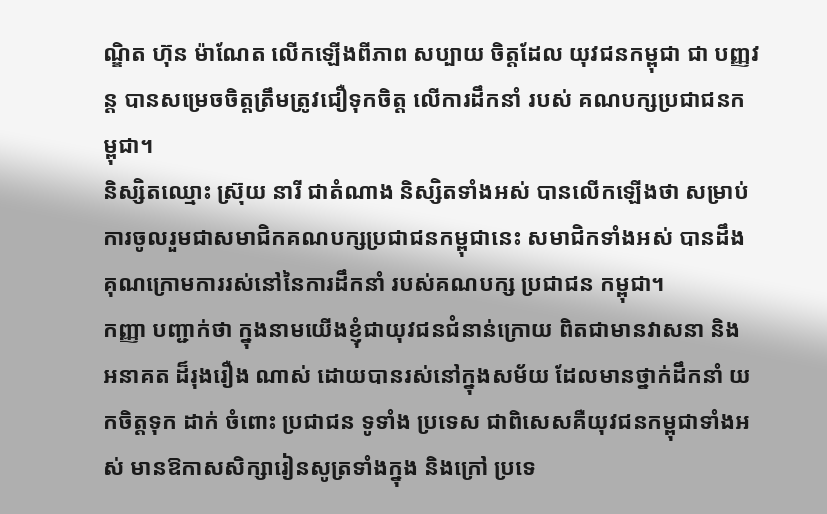ណ្ឌិត ហ៊ុន ម៉ាណែត លើកឡើងពីភាព សប្បាយ ចិត្តដែល យុវជនកម្ពុជា ជា បញ្ញវន្ត បានសម្រេចចិត្តត្រឹមត្រូវជឿទុកចិត្ត លើការដឹកនាំ របស់ គណបក្សប្រជាជនកម្ពុជា។
និស្សិតឈ្មោះ ស្រ៊ុយ នារី ជាតំណាង និស្សិតទាំងអស់ បានលើកឡើងថា សម្រាប់ការចូលរួមជាសមាជិកគណបក្សប្រជាជនកម្ពុជានេះ សមាជិកទាំងអស់ បានដឹងគុណក្រោមការរស់នៅនៃការដឹកនាំ របស់គណបក្ស ប្រជាជន កម្ពុជា។
កញ្ញា បញ្ជាក់ថា ក្នុងនាមយើងខ្ញុំជាយុវជនជំនាន់ក្រោយ ពិតជាមានវាសនា និង អនាគត ដ៏រុងរឿង ណាស់ ដោយបានរស់នៅក្នុងសម័យ ដែលមានថ្នាក់ដឹកនាំ យកចិត្តទុក ដាក់ ចំពោះ ប្រជាជន ទូទាំង ប្រទេស ជាពិសេសគឺយុវជនកម្ពុជាទាំងអស់ មានឱកាសសិក្សារៀនសូត្រទាំងក្នុង និងក្រៅ ប្រទេ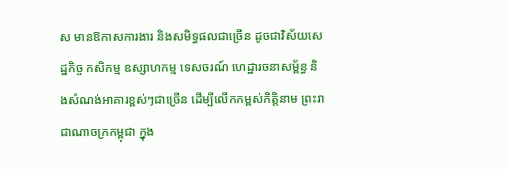ស មានឱកាសការងារ និងសមិទ្ធផលជាច្រើន ដូចជាវិស័យសេដ្ឋកិច្ច កសិកម្ម ឧស្សាហកម្ម ទេសចរណ៍ ហេដ្ឋារចនាសម្ព័ន្ធ និងសំណង់អាគារខ្ពស់ៗជាច្រើន ដើម្បីលើកកម្ពស់កិត្តិនាម ព្រះរាជាណាចក្រកម្ពុជា ក្នុង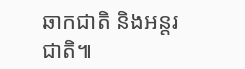ឆាកជាតិ និងអន្តរជាតិ៕